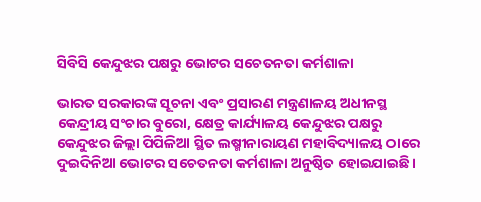ସିବିସି କେନ୍ଦୁଝର ପକ୍ଷରୁ ଭୋଟର ସଚେତନତା କର୍ମଶାଳା

ଭାରତ ସରକାରଙ୍କ ସୂଚନା ଏବଂ ପ୍ରସାରଣ ମନ୍ତ୍ରଣାଳୟ ଅଧୀନସ୍ଥ  କେନ୍ଦ୍ରୀୟ ସଂଚାର ବୁରୋ, କ୍ଷେତ୍ର କାର୍ଯ୍ୟାଳୟ କେନ୍ଦୁଝର ପକ୍ଷରୁ କେନ୍ଦୁଝର ଜିଲ୍ଲା ପିପିଳିଆ ସ୍ଥିତ ଲଷ୍ମୀନାରାୟଣ ମହାବିଦ୍ୟାଳୟ ଠାରେ ଦୁଇଦିନିଆ ଭୋଟର ସଚେତନତା କର୍ମଶାଳା ଅନୁଷ୍ଠିତ ହୋଇଯାଇଛି ।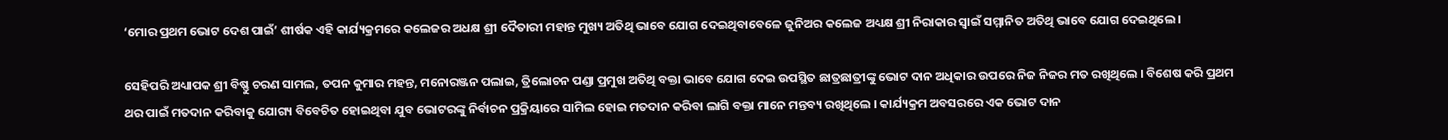‘ମୋର ପ୍ରଥମ ଭୋଟ ଦେଶ ପାଇଁ’ ଶୀର୍ଷକ ଏହି କାର୍ଯ୍ୟକ୍ରମରେ କଲେଜର ଅଧକ୍ଷ ଶ୍ରୀ ଦୈତାରୀ ମହାନ୍ତ ମୁଖ୍ୟ ଅତିଥି ଭାବେ ଯୋଗ ଦେଇଥିବାବେଳେ ଜୁନିଅର କଲେଜ ଅଧ୍ୟକ୍ଷ ଶ୍ରୀ ନିରାକାର ସ୍ୱାଇଁ ସମ୍ମାନିତ ଅତିଥି ଭାବେ ଯୋଗ ଦେଇଥିଲେ ।

ସେହିପରି ଅଧ୍ୟାପକ ଶ୍ରୀ ବିଷ୍ଣୁ ଚରଣ ସାମଲ, ତପନ କୁମାର ମହନ୍ତ, ମନୋରଞ୍ଜନ ପଲାଇ, ତ୍ରିଲୋଚନ ପଣ୍ଡା ପ୍ରମୁଖ ଅତିଥି ବକ୍ତା ଭାବେ ଯୋଗ ଦେଇ ଉପସ୍ଥିତ ଛାତ୍ରଛାତ୍ରୀଙ୍କୁ ଭୋଟ ଦାନ ଅଧିକାର ଉପରେ ନିଜ ନିଜର ମତ ରଖିଥିଲେ । ବିଶେଷ କରି ପ୍ରଥମ ଥର ପାଇଁ ମତଦାନ କରିବାକୁ ଯୋଗ୍ୟ ବିବେଚିତ ହୋଇଥିବା ଯୁବ ଭୋଟରଙ୍କୁ ନିର୍ବାଚନ ପ୍ରକ୍ରିୟାରେ ସାମିଲ ହୋଇ ମତଦାନ କରିବା ଲାଗି ବକ୍ତା ମାନେ ମନ୍ତବ୍ୟ ରଖିଥିଲେ । କାର୍ଯ୍ୟକ୍ରମ ଅବସରରେ ଏକ ଭୋଟ ଦାନ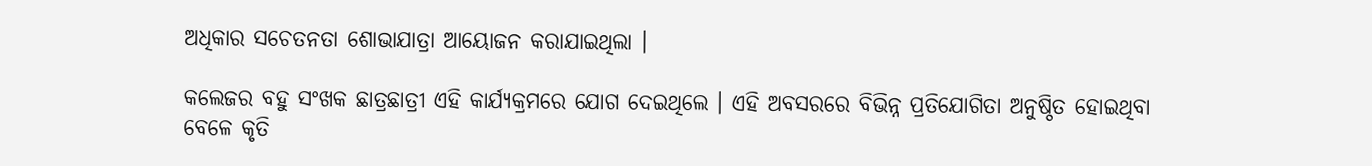ଅଧିକାର ସଚେତନତା ଶୋଭାଯାତ୍ରା ଆୟୋଜନ କରାଯାଇଥିଲା ।

କଲେଜର ବହୁ ସଂଖକ ଛାତ୍ରଛାତ୍ରୀ ଏହି କାର୍ଯ୍ୟକ୍ରମରେ ଯୋଗ ଦେଇଥିଲେ । ଏହି ଅବସରରେ ବିଭିନ୍ନ ପ୍ରତିଯୋଗିତା ଅନୁଷ୍ଠିତ ହୋଇଥିବା ବେଳେ କୃତି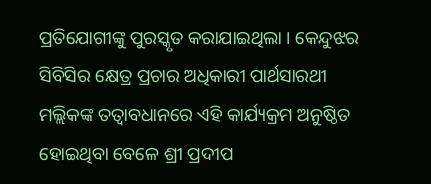ପ୍ରତିଯୋଗୀଙ୍କୁ ପୁରସ୍କୃତ କରାଯାଇଥିଲା । କେନ୍ଦୁଝର ସିବିସିର କ୍ଷେତ୍ର ପ୍ରଚାର ଅଧିକାରୀ ପାର୍ଥସାରଥୀ ମଲ୍ଲିକଙ୍କ ତତ୍ୱାବଧାନରେ ଏହି କାର୍ଯ୍ୟକ୍ରମ ଅନୁଷ୍ଠିତ ହୋଇଥିବା ବେଳେ ଶ୍ରୀ ପ୍ରଦୀପ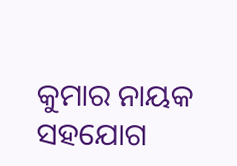କୁମାର ନାୟକ ସହଯୋଗ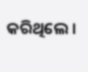କରିଥିଲେ ।